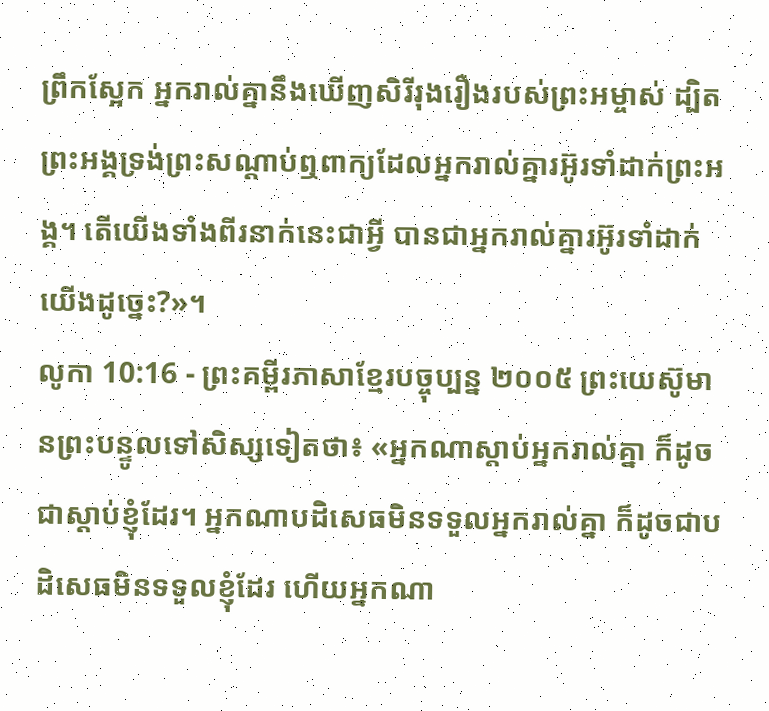ព្រឹកស្អែក អ្នករាល់គ្នានឹងឃើញសិរីរុងរឿងរបស់ព្រះអម្ចាស់ ដ្បិតព្រះអង្គទ្រង់ព្រះសណ្ដាប់ឮពាក្យដែលអ្នករាល់គ្នារអ៊ូរទាំដាក់ព្រះអង្គ។ តើយើងទាំងពីរនាក់នេះជាអ្វី បានជាអ្នករាល់គ្នារអ៊ូរទាំដាក់យើងដូច្នេះ?»។
លូកា 10:16 - ព្រះគម្ពីរភាសាខ្មែរបច្ចុប្បន្ន ២០០៥ ព្រះយេស៊ូមានព្រះបន្ទូលទៅសិស្សទៀតថា៖ «អ្នកណាស្ដាប់អ្នករាល់គ្នា ក៏ដូចជាស្ដាប់ខ្ញុំដែរ។ អ្នកណាបដិសេធមិនទទួលអ្នករាល់គ្នា ក៏ដូចជាបដិសេធមិនទទួលខ្ញុំដែរ ហើយអ្នកណា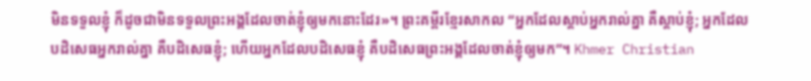មិនទទួលខ្ញុំ ក៏ដូចជាមិនទទួលព្រះអង្គដែលចាត់ខ្ញុំឲ្យមកនោះដែរ»។ ព្រះគម្ពីរខ្មែរសាកល “អ្នកដែលស្ដាប់អ្នករាល់គ្នា គឺស្ដាប់ខ្ញុំ; អ្នកដែលបដិសេធអ្នករាល់គ្នា គឺបដិសេធខ្ញុំ; ហើយអ្នកដែលបដិសេធខ្ញុំ គឺបដិសេធព្រះអង្គដែលចាត់ខ្ញុំឲ្យមក”។ Khmer Christian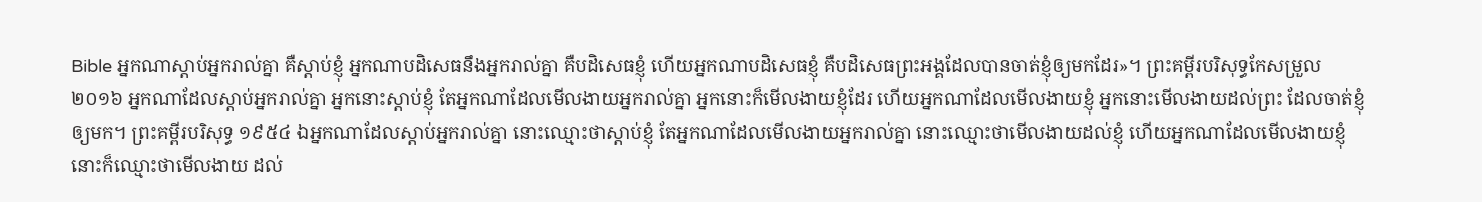Bible អ្នកណាស្ដាប់អ្នករាល់គ្នា គឺស្ដាប់ខ្ញុំ អ្នកណាបដិសេធនឹងអ្នករាល់គ្នា គឺបដិសេធខ្ញុំ ហើយអ្នកណាបដិសេធខ្ញុំ គឺបដិសេធព្រះអង្គដែលបានចាត់ខ្ញុំឲ្យមកដែរ»។ ព្រះគម្ពីរបរិសុទ្ធកែសម្រួល ២០១៦ អ្នកណាដែលស្តាប់អ្នករាល់គ្នា អ្នកនោះស្តាប់ខ្ញុំ តែអ្នកណាដែលមើលងាយអ្នករាល់គ្នា អ្នកនោះក៏មើលងាយខ្ញុំដែរ ហើយអ្នកណាដែលមើលងាយខ្ញុំ អ្នកនោះមើលងាយដល់ព្រះ ដែលចាត់ខ្ញុំឲ្យមក។ ព្រះគម្ពីរបរិសុទ្ធ ១៩៥៤ ឯអ្នកណាដែលស្តាប់អ្នករាល់គ្នា នោះឈ្មោះថាស្តាប់ខ្ញុំ តែអ្នកណាដែលមើលងាយអ្នករាល់គ្នា នោះឈ្មោះថាមើលងាយដល់ខ្ញុំ ហើយអ្នកណាដែលមើលងាយខ្ញុំ នោះក៏ឈ្មោះថាមើលងាយ ដល់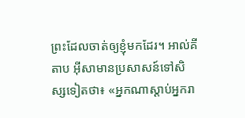ព្រះដែលចាត់ឲ្យខ្ញុំមកដែរ។ អាល់គីតាប អ៊ីសាមានប្រសាសន៍ទៅសិស្សទៀតថា៖ «អ្នកណាស្ដាប់អ្នករា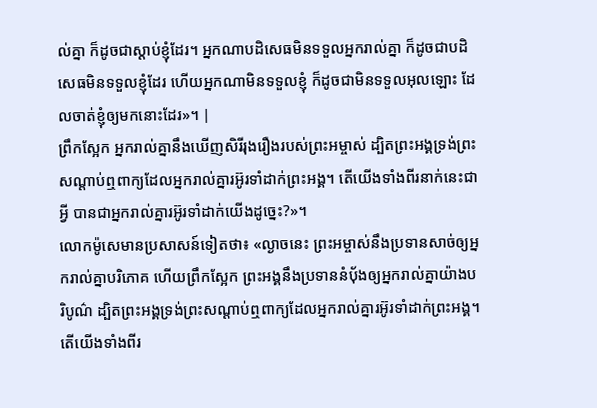ល់គ្នា ក៏ដូចជាស្ដាប់ខ្ញុំដែរ។ អ្នកណាបដិសេធមិនទទួលអ្នករាល់គ្នា ក៏ដូចជាបដិសេធមិនទទួលខ្ញុំដែរ ហើយអ្នកណាមិនទទួលខ្ញុំ ក៏ដូចជាមិនទទួលអុលឡោះ ដែលចាត់ខ្ញុំឲ្យមកនោះដែរ»។ |
ព្រឹកស្អែក អ្នករាល់គ្នានឹងឃើញសិរីរុងរឿងរបស់ព្រះអម្ចាស់ ដ្បិតព្រះអង្គទ្រង់ព្រះសណ្ដាប់ឮពាក្យដែលអ្នករាល់គ្នារអ៊ូរទាំដាក់ព្រះអង្គ។ តើយើងទាំងពីរនាក់នេះជាអ្វី បានជាអ្នករាល់គ្នារអ៊ូរទាំដាក់យើងដូច្នេះ?»។
លោកម៉ូសេមានប្រសាសន៍ទៀតថា៖ «ល្ងាចនេះ ព្រះអម្ចាស់នឹងប្រទានសាច់ឲ្យអ្នករាល់គ្នាបរិភោគ ហើយព្រឹកស្អែក ព្រះអង្គនឹងប្រទាននំប៉័ងឲ្យអ្នករាល់គ្នាយ៉ាងបរិបូណ៌ ដ្បិតព្រះអង្គទ្រង់ព្រះសណ្ដាប់ឮពាក្យដែលអ្នករាល់គ្នារអ៊ូរទាំដាក់ព្រះអង្គ។ តើយើងទាំងពីរ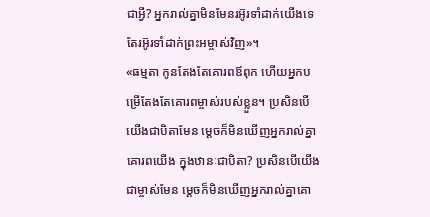ជាអ្វី? អ្នករាល់គ្នាមិនមែនរអ៊ូរទាំដាក់យើងទេ តែរអ៊ូរទាំដាក់ព្រះអម្ចាស់វិញ»។
«ធម្មតា កូនតែងតែគោរពឪពុក ហើយអ្នកបម្រើតែងតែគោរពម្ចាស់របស់ខ្លួន។ ប្រសិនបើយើងជាបិតាមែន ម្ដេចក៏មិនឃើញអ្នករាល់គ្នាគោរពយើង ក្នុងឋានៈជាបិតា? ប្រសិនបើយើងជាម្ចាស់មែន ម្ដេចក៏មិនឃើញអ្នករាល់គ្នាគោ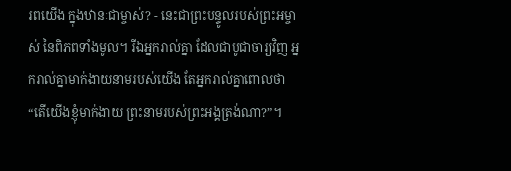រពយើង ក្នុងឋានៈជាម្ចាស់? - នេះជាព្រះបន្ទូលរបស់ព្រះអម្ចាស់ នៃពិភពទាំងមូល។ រីឯអ្នករាល់គ្នា ដែលជាបូជាចារ្យវិញ អ្នករាល់គ្នាមាក់ងាយនាមរបស់យើង តែអ្នករាល់គ្នាពោលថា “តើយើងខ្ញុំមាក់ងាយ ព្រះនាមរបស់ព្រះអង្គត្រង់ណា?”។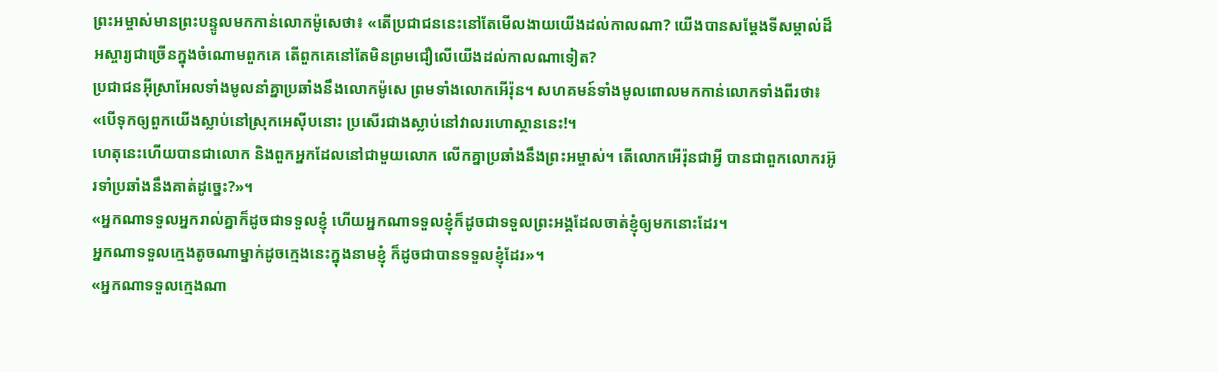ព្រះអម្ចាស់មានព្រះបន្ទូលមកកាន់លោកម៉ូសេថា៖ «តើប្រជាជននេះនៅតែមើលងាយយើងដល់កាលណា? យើងបានសម្តែងទីសម្គាល់ដ៏អស្ចារ្យជាច្រើនក្នុងចំណោមពួកគេ តើពួកគេនៅតែមិនព្រមជឿលើយើងដល់កាលណាទៀត?
ប្រជាជនអ៊ីស្រាអែលទាំងមូលនាំគ្នាប្រឆាំងនឹងលោកម៉ូសេ ព្រមទាំងលោកអើរ៉ុន។ សហគមន៍ទាំងមូលពោលមកកាន់លោកទាំងពីរថា៖ «បើទុកឲ្យពួកយើងស្លាប់នៅស្រុកអេស៊ីបនោះ ប្រសើរជាងស្លាប់នៅវាលរហោស្ថាននេះ!។
ហេតុនេះហើយបានជាលោក និងពួកអ្នកដែលនៅជាមួយលោក លើកគ្នាប្រឆាំងនឹងព្រះអម្ចាស់។ តើលោកអើរ៉ុនជាអ្វី បានជាពួកលោករអ៊ូរទាំប្រឆាំងនឹងគាត់ដូច្នេះ?»។
«អ្នកណាទទួលអ្នករាល់គ្នាក៏ដូចជាទទួលខ្ញុំ ហើយអ្នកណាទទួលខ្ញុំក៏ដូចជាទទួលព្រះអង្គដែលចាត់ខ្ញុំឲ្យមកនោះដែរ។
អ្នកណាទទួលក្មេងតូចណាម្នាក់ដូចក្មេងនេះក្នុងនាមខ្ញុំ ក៏ដូចជាបានទទួលខ្ញុំដែរ»។
«អ្នកណាទទួលក្មេងណា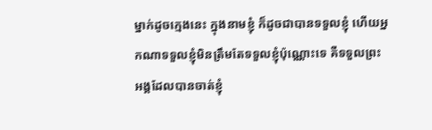ម្នាក់ដូចក្មេងនេះ ក្នុងនាមខ្ញុំ ក៏ដូចជាបានទទួលខ្ញុំ ហើយអ្នកណាទទួលខ្ញុំមិនត្រឹមតែទទួលខ្ញុំប៉ុណ្ណោះទេ គឺទទួលព្រះអង្គដែលបានចាត់ខ្ញុំ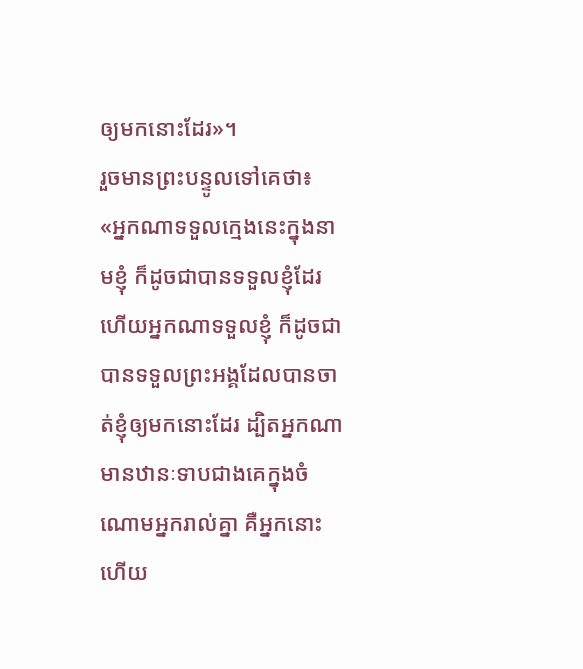ឲ្យមកនោះដែរ»។
រួចមានព្រះបន្ទូលទៅគេថា៖ «អ្នកណាទទួលក្មេងនេះក្នុងនាមខ្ញុំ ក៏ដូចជាបានទទួលខ្ញុំដែរ ហើយអ្នកណាទទួលខ្ញុំ ក៏ដូចជាបានទទួលព្រះអង្គដែលបានចាត់ខ្ញុំឲ្យមកនោះដែរ ដ្បិតអ្នកណាមានឋានៈទាបជាងគេក្នុងចំណោមអ្នករាល់គ្នា គឺអ្នកនោះហើយ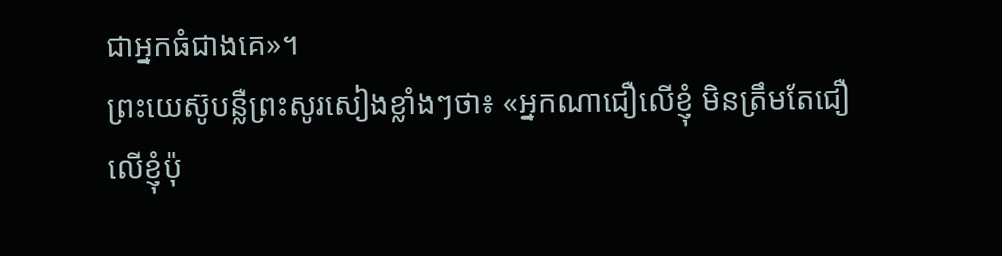ជាអ្នកធំជាងគេ»។
ព្រះយេស៊ូបន្លឺព្រះសូរសៀងខ្លាំងៗថា៖ «អ្នកណាជឿលើខ្ញុំ មិនត្រឹមតែជឿលើខ្ញុំប៉ុ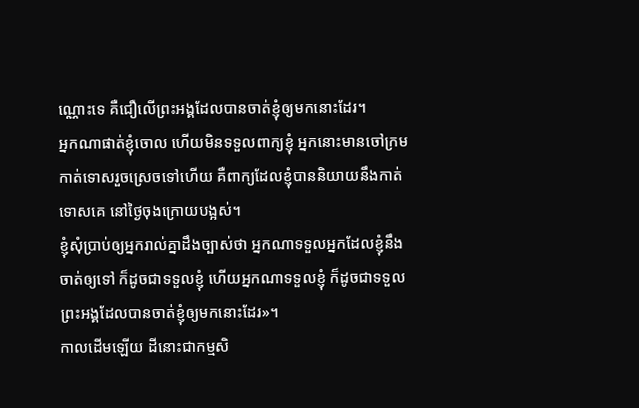ណ្ណោះទេ គឺជឿលើព្រះអង្គដែលបានចាត់ខ្ញុំឲ្យមកនោះដែរ។
អ្នកណាផាត់ខ្ញុំចោល ហើយមិនទទួលពាក្យខ្ញុំ អ្នកនោះមានចៅក្រមកាត់ទោសរួចស្រេចទៅហើយ គឺពាក្យដែលខ្ញុំបាននិយាយនឹងកាត់ទោសគេ នៅថ្ងៃចុងក្រោយបង្អស់។
ខ្ញុំសុំប្រាប់ឲ្យអ្នករាល់គ្នាដឹងច្បាស់ថា អ្នកណាទទួលអ្នកដែលខ្ញុំនឹងចាត់ឲ្យទៅ ក៏ដូចជាទទួលខ្ញុំ ហើយអ្នកណាទទួលខ្ញុំ ក៏ដូចជាទទួលព្រះអង្គដែលបានចាត់ខ្ញុំឲ្យមកនោះដែរ»។
កាលដើមឡើយ ដីនោះជាកម្មសិ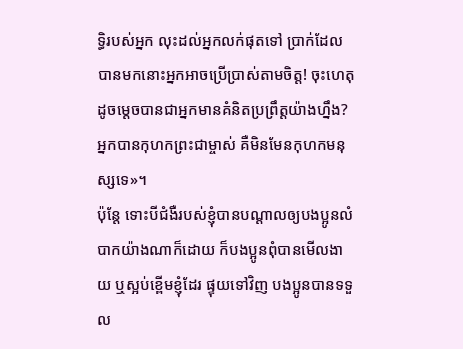ទ្ធិរបស់អ្នក លុះដល់អ្នកលក់ផុតទៅ ប្រាក់ដែលបានមកនោះអ្នកអាចប្រើប្រាស់តាមចិត្ត! ចុះហេតុដូចម្ដេចបានជាអ្នកមានគំនិតប្រព្រឹត្តយ៉ាងហ្នឹង? អ្នកបានកុហកព្រះជាម្ចាស់ គឺមិនមែនកុហកមនុស្សទេ»។
ប៉ុន្តែ ទោះបីជំងឺរបស់ខ្ញុំបានបណ្ដាលឲ្យបងប្អូនលំបាកយ៉ាងណាក៏ដោយ ក៏បងប្អូនពុំបានមើលងាយ ឬស្អប់ខ្ពើមខ្ញុំដែរ ផ្ទុយទៅវិញ បងប្អូនបានទទួល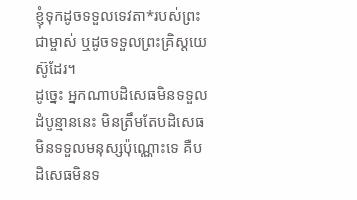ខ្ញុំទុកដូចទទួលទេវតា*របស់ព្រះជាម្ចាស់ ឬដូចទទួលព្រះគ្រិស្តយេស៊ូដែរ។
ដូច្នេះ អ្នកណាបដិសេធមិនទទួលដំបូន្មាននេះ មិនត្រឹមតែបដិសេធមិនទទួលមនុស្សប៉ុណ្ណោះទេ គឺបដិសេធមិនទ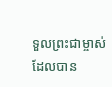ទួលព្រះជាម្ចាស់ ដែលបាន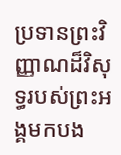ប្រទានព្រះវិញ្ញាណដ៏វិសុទ្ធរបស់ព្រះអង្គមកបង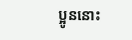ប្អូននោះ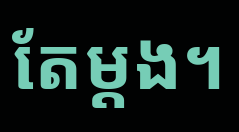តែម្ដង។